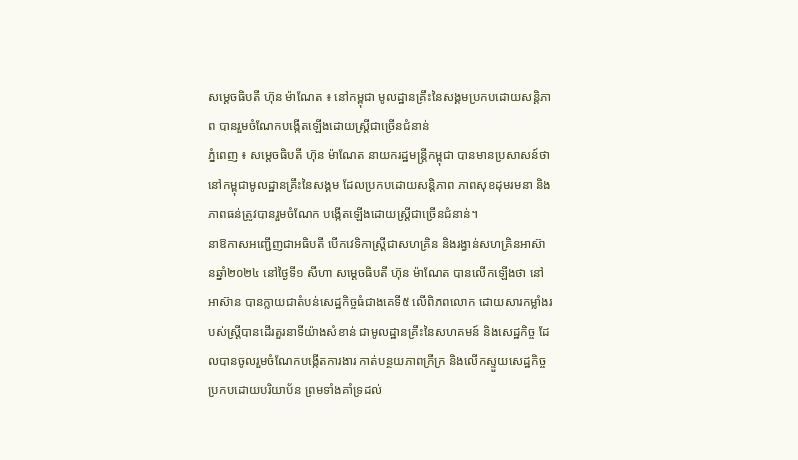សម្ដេចធិបតី ហ៊ុន ម៉ាណែត ៖ នៅកម្ពុជា មូលដ្ឋានគ្រឹះនៃសង្គមប្រកបដោយសន្ដិភាព បានរួមចំណែកបង្កើតឡើងដោយស្ដ្រីជាច្រើនជំនាន់
ភ្នំពេញ ៖ សម្តេចធិបតី ហ៊ុន ម៉ាណែត នាយករដ្ឋមន្ត្រីកម្ពុជា បានមានប្រសាសន៍ថា នៅកម្ពុជាមូលដ្ឋានគ្រឹះនៃសង្គម ដែលប្រកបដោយសន្ដិភាព ភាពសុខដុមរមនា និងភាពធន់ត្រូវបានរួមចំណែក បង្កើតឡើងដោយស្ដ្រីជាច្រើនជំនាន់។
នាឱកាសអញ្ជើញជាអធិបតី បើកវេទិកាស្ត្រីជាសហគ្រិន និងរង្វាន់សហគ្រិនអាស៊ានឆ្នាំ២០២៤ នៅថ្ងៃទី១ សីហា សម្ដេចធិបតី ហ៊ុន ម៉ាណែត បានលើកឡើងថា នៅអាស៊ាន បានក្លាយជាតំបន់សេដ្ឋកិច្ចធំជាងគេទី៥ លើពិភពលោក ដោយសារកម្លាំងរបស់ស្ដ្រីបានដើរតួរនាទីយ៉ាងសំខាន់ ជាមូលដ្ឋានគ្រឹះនៃសហគមន៍ និងសេដ្ឋកិច្ច ដែលបានចូលរួមចំណែកបង្កើតការងារ កាត់បន្ថយភាពក្រីក្រ និងលើកស្ទួយសេដ្ឋកិច្ចប្រកបដោយបរិយាប័ន ព្រមទាំងគាំទ្រដល់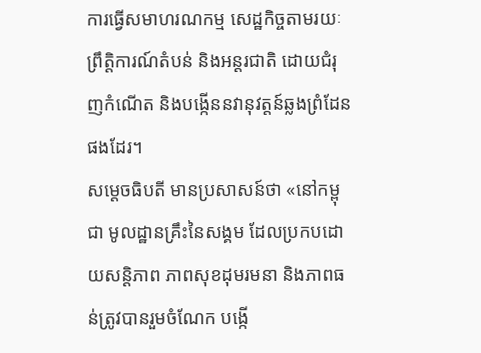ការធ្វើសមាហរណកម្ម សេដ្ឋកិច្ចតាមរយៈព្រឹត្តិការណ៍តំបន់ និងអន្ដរជាតិ ដោយជំរុញកំណើត និងបង្កើននវានុវត្តន៍ឆ្លងព្រំដែនផងដែរ។
សម្ដេចធិបតី មានប្រសាសន៍ថា «នៅកម្ពុជា មូលដ្ឋានគ្រឹះនៃសង្គម ដែលប្រកបដោយសន្ដិភាព ភាពសុខដុមរមនា និងភាពធន់ត្រូវបានរួមចំណែក បង្កើ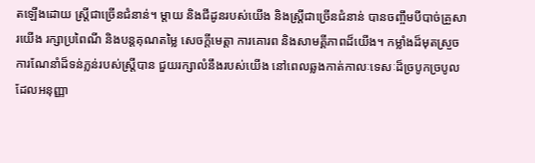តឡើងដោយ ស្ដ្រីជាច្រើនជំនាន់។ ម្ដាយ និងជីដូនរបស់យើង និងស្ដ្រីជាច្រើនជំនាន់ បានចញ្ចឹមបីបាច់គ្រួសារយើង រក្សាប្រពៃណី និងបន្ដគុណតម្លៃ សេចក្ដីមេត្តា ការគោរព និងសាមគ្គីភាពដ៏យើង។ កម្លាំងដ៏មុតស្រួច ការណែនាំដ៏ទន់ភ្លន់របស់ស្ដ្រីបាន ជួយរក្សាលំនឹងរបស់យើង នៅពេលឆ្លងកាត់កាលៈទេសៈដ៏ច្របូកច្របូល ដែលអនុញ្ញា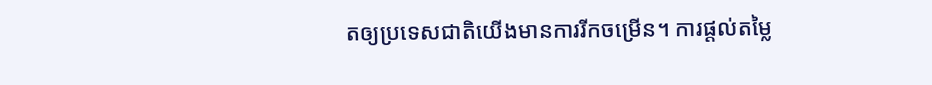តឲ្យប្រទេសជាតិយើងមានការរីកចម្រើន។ ការផ្ដល់តម្លៃ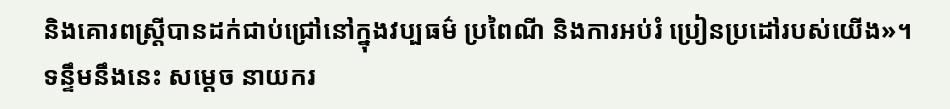និងគោរពស្ដ្រីបានដក់ជាប់ជ្រៅនៅក្នុងវប្បធម៌ ប្រពៃណី និងការអប់រំ ប្រៀនប្រដៅរបស់យើង»។
ទន្ទឹមនឹងនេះ សម្ដេច នាយករ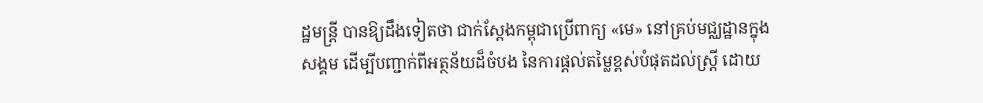ដ្ឋមន្ដ្រី បានឱ្យដឹងទៀតថា ជាក់ស្ដែងកម្ពុជាប្រើពាក្យ «មេ» នៅគ្រប់មជ្ឈដ្ឋានក្នុងសង្គម ដើម្បីបញ្ជាក់ពីអត្ថន័យដ៏ចំបង នៃការផ្ដល់តម្លៃខ្ពស់បំផុតដល់ស្ដ្រី ដោយ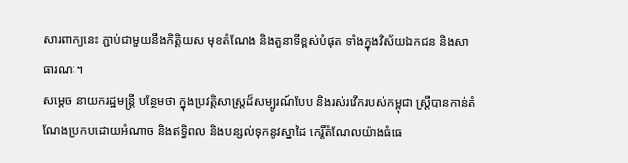សារពាក្យនេះ ភ្ជាប់ជាមួយនឹងកិត្តិយស មុខតំណែង និងតួនាទីខ្ពស់បំផុត ទាំងក្នុងវិស័យឯកជន និងសាធារណៈ។
សម្ដេច នាយករដ្ឋមន្ដ្រី បន្ថែមថា ក្នុងប្រវត្តិសាស្ដ្រដ៏សម្បូរណ៍បែប និងរស់រវើករបស់កម្ពុជា ស្ដ្រីបានកាន់តំណែងប្រកបដោយអំណាច និងឥទ្ធិពល និងបន្សល់ទុកនូវស្នាដៃ កេរ្តិ៍តំណែលយ៉ាងធំធេ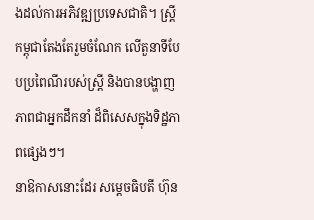ងដល់ការអភិវឌ្ឍប្រទេសជាតិ។ ស្ដ្រីកម្ពុជាតែងតែរួមចំណែក លើតួនាទីបែបប្រពៃណីរបស់ស្ដ្រី និងបានបង្ហាញភាពជាអ្នកដឹកនាំ ដ៏ពិសេសក្នុងទិដ្ឋភាពផ្សេងៗ។
នាឱកាសនោះដែរ សម្ដេចធិបតី ហ៊ុន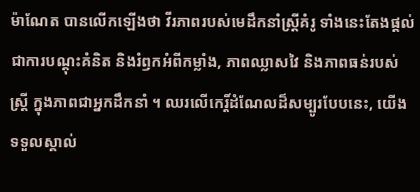ម៉ាណែត បានលើកឡើងថា វីរភាពរបស់មេដឹកនាំស្ត្រីគំរូ ទាំងនេះតែងផ្តល់ជាការបណ្ដុះគំនិត និងរំឭកអំពីកម្លាំង, ភាពឈ្លាសវៃ និងភាពធន់របស់ស្ត្រី ក្នុងភាពជាអ្នកដឹកនាំ ។ ឈរលើកេរ្ដិ៍ដំណែលដ៏សម្បូរបែបនេះ, យើងទទួលស្គាល់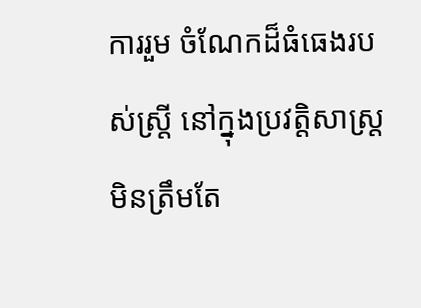ការរួម ចំណែកដ៏ធំធេងរបស់ស្ត្រី នៅក្នុងប្រវត្តិសាស្ត្រ មិនត្រឹមតែ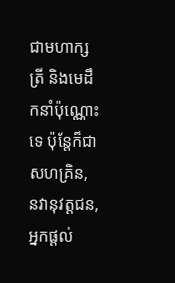ជាមហាក្សត្រី និងមេដឹកនាំប៉ុណ្ណោះទេ ប៉ុន្តែក៏ជាសហគ្រិន, នវានុវត្តជន, អ្នកផ្តល់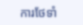ការថែទាំ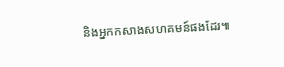និងអ្នកកសាងសហគមន៍ផងដែរ៕